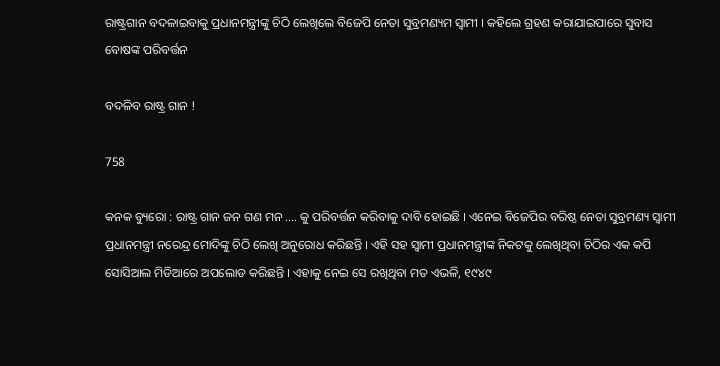ରାଷ୍ଟ୍ରଗାନ ବଦଳାଇବାକୁ ପ୍ରଧାନମନ୍ତ୍ରୀଙ୍କୁ ଚିଠି ଲେଖିଲେ ବିଜେପି ନେତା ସୁବ୍ରମଣ୍ୟମ ସ୍ୱାମୀ । କହିଲେ ଗ୍ରହଣ କରାଯାଇପାରେ ସୁବାସ ବୋଷଙ୍କ ପରିବର୍ତ୍ତନ

ବଦଳିବ ରାଷ୍ଟ୍ର ଗାନ !

758

କନକ ବ୍ୟୁରୋ : ରାଷ୍ଟ୍ର ଗାନ ଜନ ଗଣ ମନ …. କୁ ପରିବର୍ତ୍ତନ କରିବାକୁ ଦାବି ହୋଇଛି । ଏନେଇ ବିଜେପିର ବରିଷ୍ଠ ନେତା ସୁବ୍ରମଣ୍ୟ ସ୍ୱାମୀ ପ୍ରଧାନମନ୍ତ୍ରୀ ନରେନ୍ଦ୍ର ମୋଦିଙ୍କୁ ଚିଠି ଲେଖି ଅନୁରୋଧ କରିଛନ୍ତି । ଏହି ସହ ସ୍ୱାମୀ ପ୍ରଧାନମନ୍ତ୍ରୀଙ୍କ ନିକଟକୁ ଲେଖିଥିବା ଚିଠିର ଏକ କପି ସୋସିଆଲ ମିଡିଆରେ ଅପଲୋଡ କରିଛନ୍ତି । ଏହାକୁ ନେଇ ସେ ରଖିଥିବା ମତ ଏଭଳି, ୧୯୪୯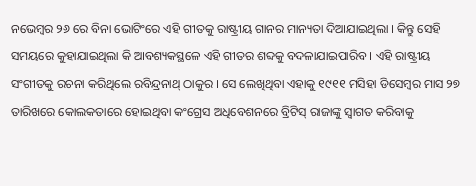ନଭେମ୍ବର ୨୬ ରେ ବିନା ଭୋଟିଂରେ ଏହି ଗୀତକୁ ରାଷ୍ଟ୍ରୀୟ ଗାନର ମାନ୍ୟତା ଦିଆଯାଇଥିଲା । କିନ୍ତୁ ସେହି ସମୟରେ କୁହାଯାଇଥିଲା କି ଆବଶ୍ୟକସ୍ଥଳେ ଏହି ଗୀତର ଶବ୍ଦକୁ ବଦଳାଯାଇପାରିବ । ଏହି ରାଷ୍ଟ୍ରୀୟ ସଂଗୀତକୁ ରଚନା କରିଥିଲେ ରବିନ୍ଦ୍ରନାଥ୍ ଠାକୁର । ସେ ଲେଖିଥିବା ଏହାକୁ ୧୯୧୧ ମସିହା ଡିସେମ୍ବର ମାସ ୨୭ ତାରିଖରେ କୋଲକତାରେ ହୋଇଥିବା କଂଗ୍ରେସ ଅଧିବେଶନରେ ବ୍ରିଟିସ୍ ରାଜାଙ୍କୁ ସ୍ୱାଗତ କରିବାକୁ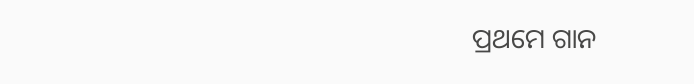ପ୍ରଥମେ ଗାନ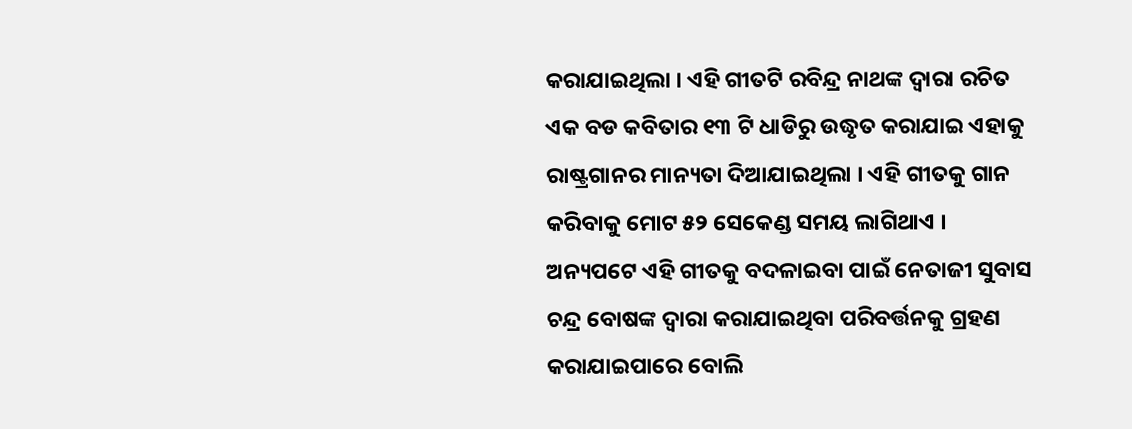କରାଯାଇଥିଲା । ଏହି ଗୀତଟି ରବିନ୍ଦ୍ର ନାଥଙ୍କ ଦ୍ୱାରା ରଚିତ ଏକ ବଡ କବିତାର ୧୩ ଟି ଧାଡିରୁ ଉଦ୍ଧୃତ କରାଯାଇ ଏହାକୁ ରାଷ୍ଟ୍ରଗାନର ମାନ୍ୟତା ଦିଆଯାଇଥିଲା । ଏହି ଗୀତକୁ ଗାନ କରିବାକୁ ମୋଟ ୫୨ ସେକେଣ୍ଡ ସମୟ ଲାଗିଥାଏ ।
ଅନ୍ୟପଟେ ଏହି ଗୀତକୁ ବଦଳାଇବା ପାଇଁ ନେତାଜୀ ସୁବାସ ଚନ୍ଦ୍ର ବୋଷଙ୍କ ଦ୍ୱାରା କରାଯାଇଥିବା ପରିବର୍ତ୍ତନକୁ ଗ୍ରହଣ କରାଯାଇପାରେ ବୋଲି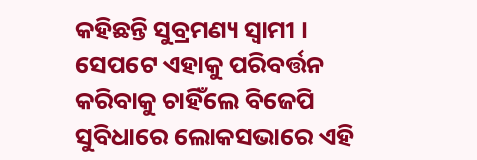କହିଛନ୍ତି ସୁବ୍ରମଣ୍ୟ ସ୍ୱାମୀ । ସେପଟେ ଏହାକୁ ପରିବର୍ତ୍ତନ କରିବାକୁ ଚାହିଁଲେ ବିଜେପି ସୁବିଧାରେ ଲୋକସଭାରେ ଏହି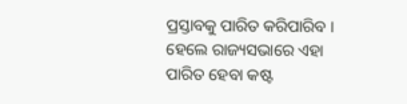ପ୍ରସ୍ତାବକୁ ପାରିତ କରିପାରିବ । ହେଲେ ରାଜ୍ୟସଭାରେ ଏହା ପାରିତ ହେବା କଷ୍ଟ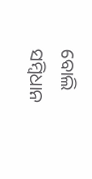ବୋଲି ସମ୍ବିଧାନ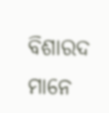ବିଶାରଦ ମାନେ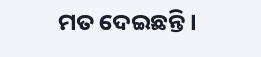ମତ ଦେଇଛନ୍ତି ।